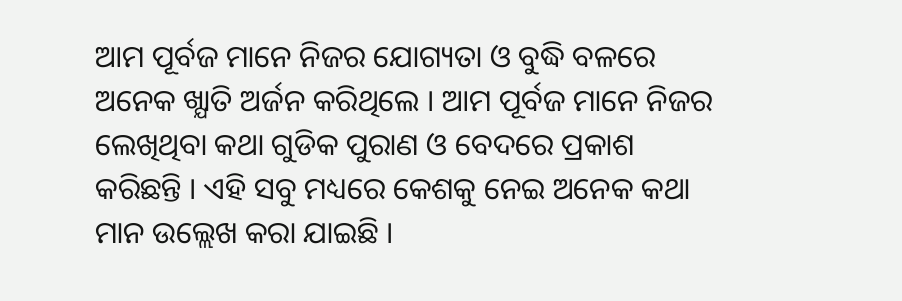ଆମ ପୂର୍ବଜ ମାନେ ନିଜର ଯୋଗ୍ୟତା ଓ ବୁଦ୍ଧି ବଳରେ ଅନେକ ଖ୍ଯାତି ଅର୍ଜନ କରିଥିଲେ । ଆମ ପୂର୍ବଜ ମାନେ ନିଜର ଲେଖିଥିବା କଥା ଗୁଡିକ ପୁରାଣ ଓ ବେଦରେ ପ୍ରକାଶ କରିଛନ୍ତି । ଏହି ସବୁ ମଧ୍ୟରେ କେଶକୁ ନେଇ ଅନେକ କଥା ମାନ ଉଲ୍ଲେଖ କରା ଯାଇଛି ।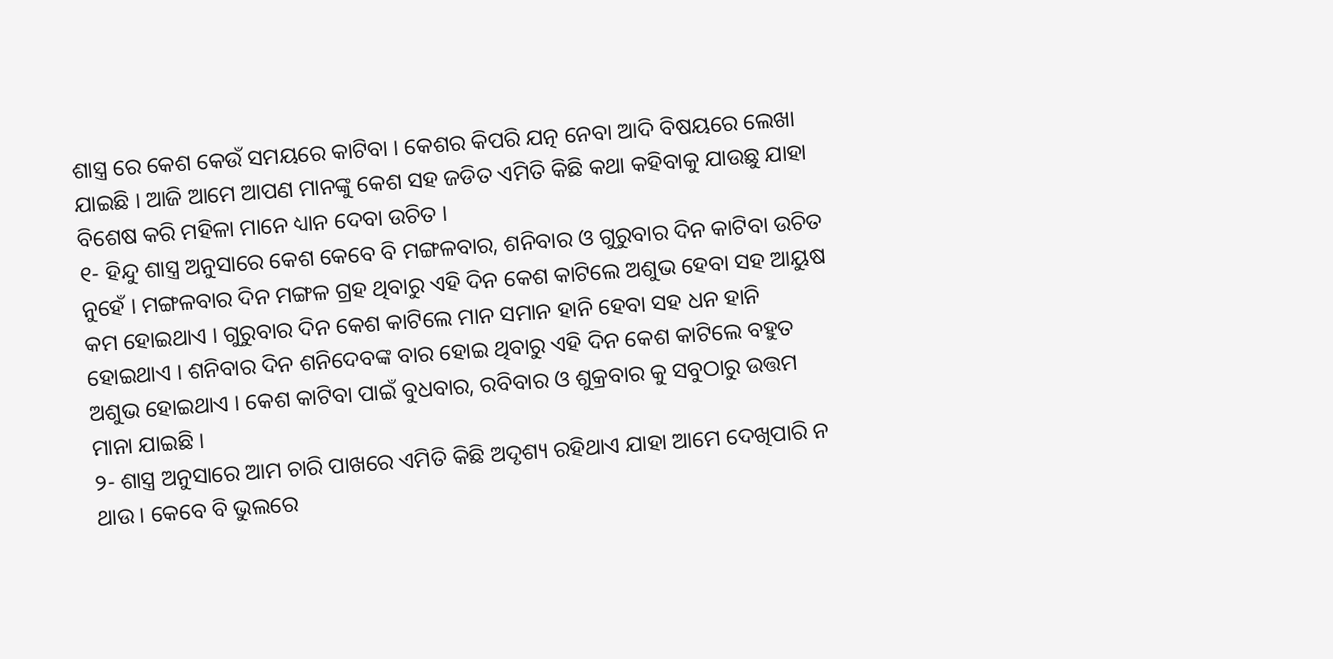ଶାସ୍ତ୍ର ରେ କେଶ କେଉଁ ସମୟରେ କାଟିବା । କେଶର କିପରି ଯତ୍ନ ନେବା ଆଦି ବିଷୟରେ ଲେଖା ଯାଇଛି । ଆଜି ଆମେ ଆପଣ ମାନଙ୍କୁ କେଶ ସହ ଜଡିତ ଏମିତି କିଛି କଥା କହିବାକୁ ଯାଉଛୁ ଯାହା ବିଶେଷ କରି ମହିଳା ମାନେ ଧ୍ୟାନ ଦେବା ଉଚିତ ।
୧- ହିନ୍ଦୁ ଶାସ୍ତ୍ର ଅନୁସାରେ କେଶ କେବେ ବି ମଙ୍ଗଳବାର, ଶନିବାର ଓ ଗୁରୁବାର ଦିନ କାଟିବା ଉଚିତ ନୁହେଁ । ମଙ୍ଗଳବାର ଦିନ ମଙ୍ଗଳ ଗ୍ରହ ଥିବାରୁ ଏହି ଦିନ କେଶ କାଟିଲେ ଅଶୁଭ ହେବା ସହ ଆୟୁଷ କମ ହୋଇଥାଏ । ଗୁରୁବାର ଦିନ କେଶ କାଟିଲେ ମାନ ସମାନ ହାନି ହେବା ସହ ଧନ ହାନି ହୋଇଥାଏ । ଶନିବାର ଦିନ ଶନିଦେବଙ୍କ ବାର ହୋଇ ଥିବାରୁ ଏହି ଦିନ କେଶ କାଟିଲେ ବହୁତ ଅଶୁଭ ହୋଇଥାଏ । କେଶ କାଟିବା ପାଇଁ ବୁଧବାର, ରବିବାର ଓ ଶୁକ୍ରବାର କୁ ସବୁଠାରୁ ଉତ୍ତମ ମାନା ଯାଇଛି ।
୨- ଶାସ୍ତ୍ର ଅନୁସାରେ ଆମ ଚାରି ପାଖରେ ଏମିତି କିଛି ଅଦୃଶ୍ୟ ରହିଥାଏ ଯାହା ଆମେ ଦେଖିପାରି ନ ଥାଉ । କେବେ ବି ଭୁଲରେ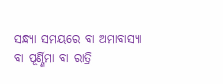ସନ୍ଧ୍ୟା ସମୟରେ ବା ଅମାବାସ୍ୟା ବା ପୂର୍ଣ୍ଣିମା ବା ରାତ୍ରି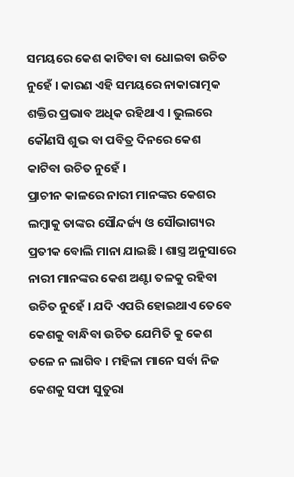ସମୟରେ କେଶ କାଟିବା ବା ଧୋଇବା ଉଚିତ ନୁହେଁ । କାରଣ ଏହି ସମୟରେ ନାକାରାତ୍ମକ ଶକ୍ତିର ପ୍ରଭାବ ଅଧିକ ରହିଥାଏ । ଭୁଲରେ କୌଣସି ଶୁଭ ବା ପବିତ୍ର ଦିନରେ କେଶ କାଟିବା ଉଚିତ ନୁହେଁ ।
ପ୍ରାଚୀନ କାଳରେ ନାରୀ ମାନଙ୍କର କେଶର ଲମ୍ବାକୁ ତାଙ୍କର ସୌନ୍ଦର୍ଜ୍ୟ ଓ ସୌଭାଗ୍ୟର ପ୍ରତୀକ ବୋଲି ମାନା ଯାଇଛି । ଶାସ୍ତ୍ର ଅନୁସାରେ ନାରୀ ମାନଙ୍କର କେଶ ଅଣ୍ଟା ତଳକୁ ରହିବା ଉଚିତ ନୁହେଁ । ଯଦି ଏପରି ହୋଇଥାଏ ତେବେ କେଶକୁ ବାନ୍ଧିବା ଉଚିତ ଯେମିତି କୁ କେଶ ତଳେ ନ ଲାଗିବ । ମହିଳା ମାନେ ସର୍ବା ନିଜ କେଶକୁ ସଫା ସୁତୁରା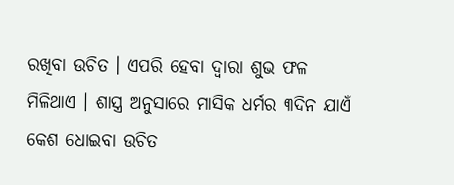ରଖିବା ଉଚିତ । ଏପରି ହେବା ଦ୍ଵାରା ଶୁଭ ଫଳ ମିଳିଥାଏ । ଶାସ୍ତ୍ର ଅନୁସାରେ ମାସିକ ଧର୍ମର ୩ଦିନ ଯାଏଁ କେଶ ଧୋଇବା ଉଚିତ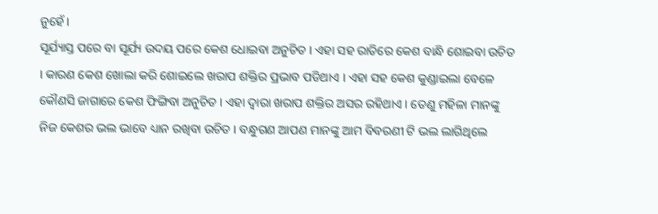ନୁହେଁ ।
ସୂର୍ଯ୍ୟାସ୍ତ ପରେ ବା ସୂର୍ଯ୍ୟ ଉଦୟ ପରେ କେଶ ଧୋଇବା ଅନୁଚିତ । ଏହା ସହ ରାତିରେ କେଶ ବାନ୍ଧି ଶୋଇବା ଉଚିତ । କାରଣ କେଶ ଖୋଲା କରି ଶୋଇଲେ ଖରାପ ଶକ୍ତିର ପ୍ରଭାବ ପଡିଥାଏ । ଏହା ସହ କେଶ କୁଣ୍ଡାଇଲା ବେଳେ କୌଣସି ଜାଗାରେ କେଶ ଫିଙ୍ଗିବା ଅନୁଚିତ । ଏହା ଦ୍ଵାରା ଖରାପ ଶକ୍ତିର ଅସର ରହିଥାଏ । ତେଣୁ ମହିଳା ମାନଙ୍କୁ ନିଜ କେଶର ଭଲ ଭାବେ ଧ୍ୟାନ ରଖିବା ଉଚିତ । ବନ୍ଧୁଗଣ ଆପଣ ମାନଙ୍କୁ ଆମ ବିବରଣୀ ଟି ଭଲ ଲାଗିଥିଲେ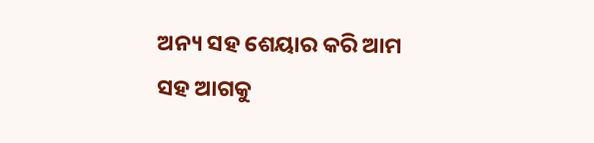ଅନ୍ୟ ସହ ଶେୟାର କରି ଆମ ସହ ଆଗକୁ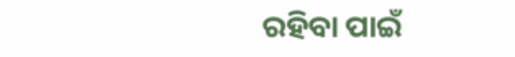ରହିବା ପାଇଁ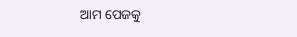ଆମ ପେଜକୁ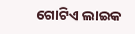ଗୋଟିଏ ଲାଇକ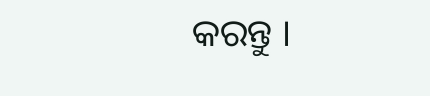କରନ୍ତୁ ।